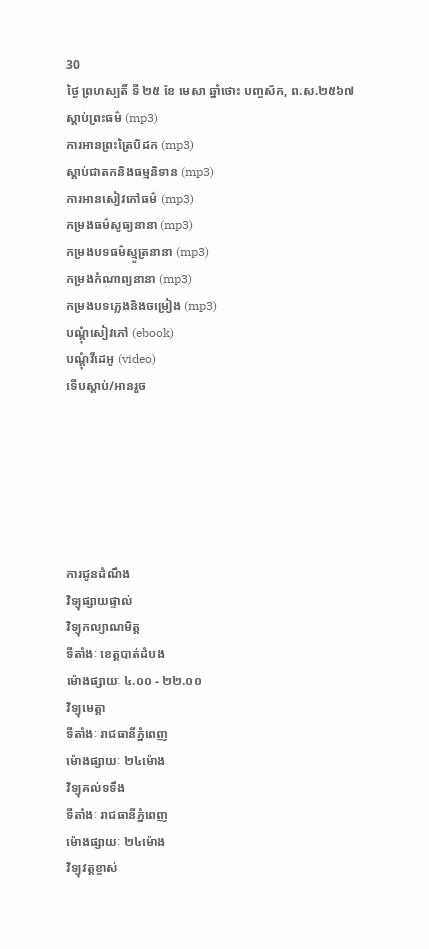30
ថ្ងៃ ព្រហស្បតិ៍ ទី ២៥ ខែ មេសា ឆ្នាំថោះ បញ្ចស័ក, ព.ស.២៥៦៧
ស្តាប់ព្រះធម៌ (mp3)
ការអានព្រះត្រៃបិដក (mp3)
ស្តាប់ជាតកនិងធម្មនិទាន (mp3)
ការអានសៀវភៅធម៌ (mp3)
កម្រងធម៌សូធ្យនានា (mp3)
កម្រងបទធម៌ស្មូត្រនានា (mp3)
កម្រងកំណាព្យនានា (mp3)
កម្រងបទភ្លេងនិងចម្រៀង (mp3)
បណ្តុំសៀវភៅ (ebook)
បណ្តុំវីដេអូ (video)
ទើបស្តាប់/អានរួច






ការជូនដំណឹង
វិទ្យុផ្សាយផ្ទាល់
វិទ្យុកល្យាណមិត្ត
ទីតាំងៈ ខេត្តបាត់ដំបង
ម៉ោងផ្សាយៈ ៤.០០ - ២២.០០
វិទ្យុមេត្តា
ទីតាំងៈ រាជធានីភ្នំពេញ
ម៉ោងផ្សាយៈ ២៤ម៉ោង
វិទ្យុគល់ទទឹង
ទីតាំងៈ រាជធានីភ្នំពេញ
ម៉ោងផ្សាយៈ ២៤ម៉ោង
វិទ្យុវត្តខ្ចាស់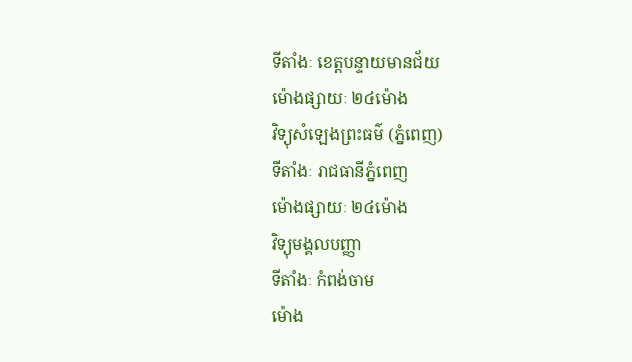ទីតាំងៈ ខេត្តបន្ទាយមានជ័យ
ម៉ោងផ្សាយៈ ២៤ម៉ោង
វិទ្យុសំឡេងព្រះធម៌ (ភ្នំពេញ)
ទីតាំងៈ រាជធានីភ្នំពេញ
ម៉ោងផ្សាយៈ ២៤ម៉ោង
វិទ្យុមង្គលបញ្ញា
ទីតាំងៈ កំពង់ចាម
ម៉ោង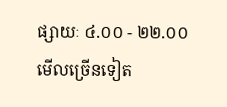ផ្សាយៈ ៤.០០ - ២២.០០
មើលច្រើនទៀត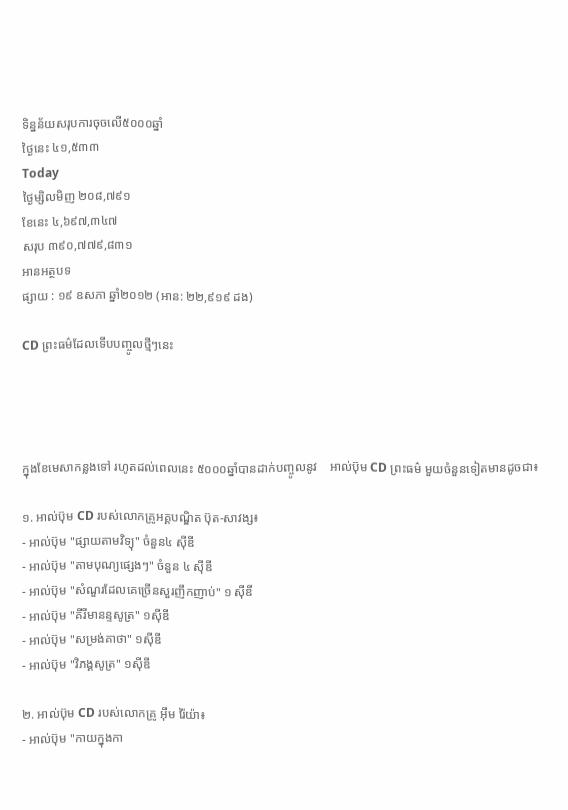ទិន្នន័យសរុបការចុចលើ៥០០០ឆ្នាំ
ថ្ងៃនេះ ៤១,៥៣៣
Today
ថ្ងៃម្សិលមិញ ២០៨,៧៩១
ខែនេះ ៤,៦៩៧,៣៤៧
សរុប ៣៩០,៧៧៩,៨៣១
អានអត្ថបទ
ផ្សាយ : ១៩ ឧសភា ឆ្នាំ២០១២ (អាន: ២២,៩១៩ ដង)

CD ព្រះធម៌ដែលទើបបញ្ចូលថ្មីៗនេះ




ក្នុងខែមេសាកន្លងទៅ រហូតដល់ពេលនេះ ៥០០០ឆ្នាំបានដាក់បញ្ចូលនូវ    អាល់ប៊ុម CD ព្រះធម៌ មួយចំនួនទៀតមានដូចជា៖

១. អាល់ប៊ុម CD របស់លោកគ្រូអគ្គបណ្ឌិត ប៊ុត-សាវង្ស៖
- អាល់ប៊ុម "ផ្សាយតាមវិទ្យុ" ចំនួន៤ ស៊ីឌី
- អាល់ប៊ុម "តាមបុណ្យផ្សេងៗ" ចំនួន ៤ ស៊ីឌី
- អាល់ប៊ុម "សំណួរដែលគេច្រើនសួរញឹកញាប់" ១ ស៊ីឌី
- អាល់ប៊ុម "គីរីមានន្ទសូត្រ" ១ស៊ីឌី
- អាល់ប៊ុម "សម្រង់គាថា" ១ស៊ីឌី
- អាល់ប៊ុម "វិភង្គសូត្រ" ១ស៊ីឌី

២. អាល់ប៊ុម CD របស់លោកគ្រូ អ៊ឹម រ៉ៃយ៉ា៖
- អាល់ប៊ុម "កាយក្នុងកា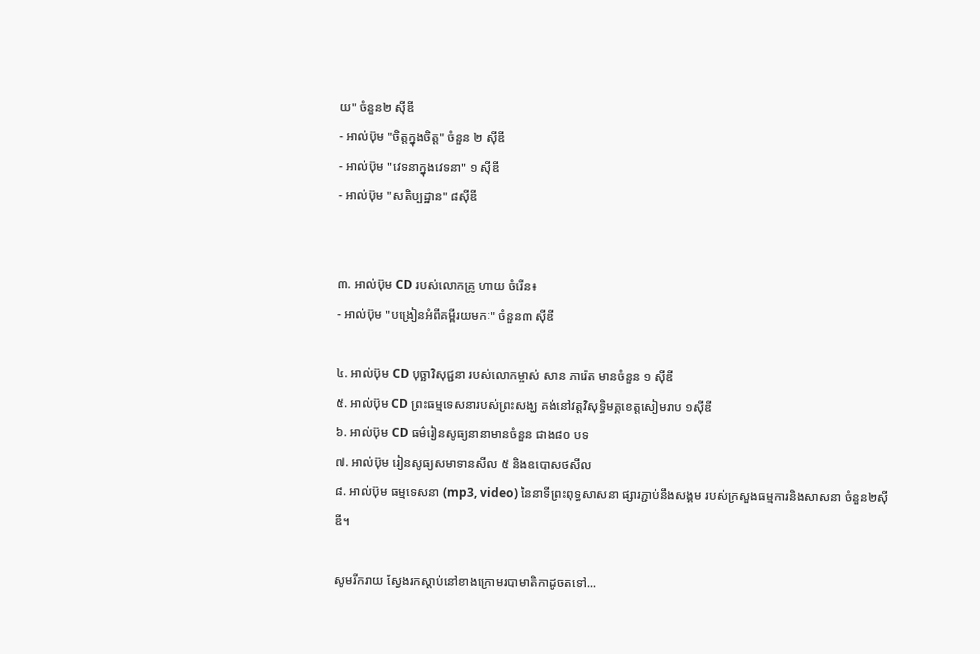យ" ចំនួន២ ស៊ីឌី
- អាល់ប៊ុម "ចិត្តក្នុងចិត្ត" ចំនួន ២ ស៊ីឌី
- អាល់ប៊ុម "វេទនាក្នុងវេទនា" ១ ស៊ីឌី
- អាល់ប៊ុម "សតិប្បដ្ឋាន" ៨ស៊ីឌី


៣. អាល់ប៊ុម CD របស់លោកគ្រូ ហាយ ចំរើន៖
- អាល់ប៊ុម "បង្រៀនអំពីគម្ពីរយមកៈ" ចំនួន៣ ស៊ីឌី

៤. អាល់ប៊ុម CD បុច្ឆាវិសុជ្ជនា របស់លោកម្ចាស់ សាន ភារ៉េត មានចំនួន ១ ស៊ីឌី
៥. អាល់ប៊ុម CD ព្រះធម្មទេសនារបស់ព្រះសង្ឃ គង់នៅវត្តវិសុទ្ធិមគ្គខេត្តសៀមរាប ១ស៊ីឌី
៦. អាល់ប៊ុម CD ធម៌រៀនសូធ្យនានាមានចំនួន ជាង៨០ បទ
៧. អាល់ប៊ុម រៀនសូធ្យសមាទានសីល ៥ និងឧបោសថសីល
៨. អាល់ប៊ុម ធម្មទេសនា (mp3, video) នៃនាទីព្រះពុទ្ធសាសនា ផ្សារភ្ជាប់នឹងសង្គម របស់ក្រសួងធម្មការនិងសាសនា ចំនួន២ស៊ីឌី។

សូមរីករាយ ស្វែងរកស្តាប់នៅខាងក្រោមរបាមាតិកាដូចតទៅ...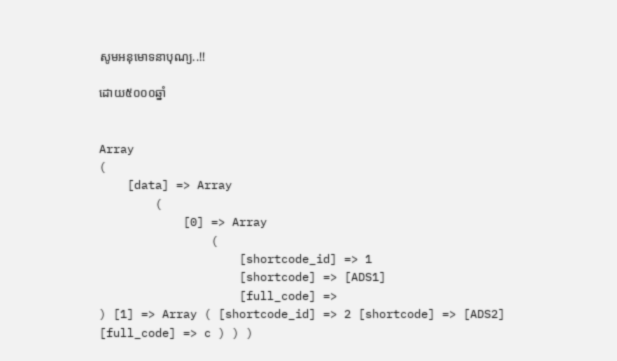សូមអនុមោទនាបុណ្យ..!!

ដោយ៥០០០ឆ្នាំ


Array
(
    [data] => Array
        (
            [0] => Array
                (
                    [shortcode_id] => 1
                    [shortcode] => [ADS1]
                    [full_code] =>
) [1] => Array ( [shortcode_id] => 2 [shortcode] => [ADS2] [full_code] => c ) ) )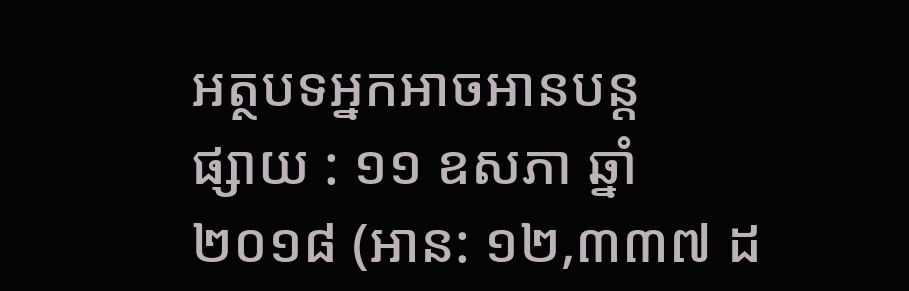អត្ថបទអ្នកអាចអានបន្ត
ផ្សាយ : ១១ ឧសភា ឆ្នាំ២០១៨ (អាន: ១២,៣៣៧ ដ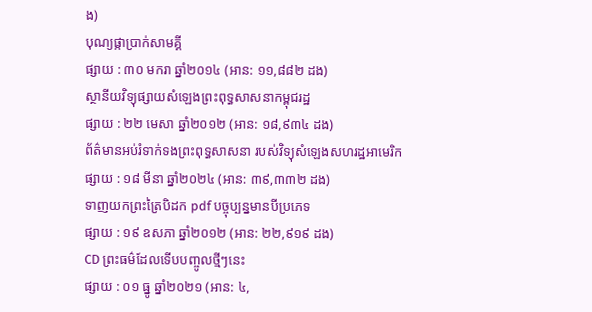ង)
បុណ្យផ្កាប្រាក់សាមគ្គី
ផ្សាយ : ៣០ មករា ឆ្នាំ២០១៤ (អាន: ១១,៨៨២ ដង)
ស្ថានីយវិទ្យុផ្សាយសំឡេងព្រះពុទ្ធសាសនាកម្ពុជរដ្ឋ
ផ្សាយ : ២២ មេសា ឆ្នាំ២០១២ (អាន: ១៨,៩៣៤ ដង)
ព័ត៌មានអប់រំទាក់ទងព្រះពុទ្ធសាសនា របស់វិទ្យុសំឡេងសហរដ្ឋអាមេរិក
ផ្សាយ : ១៨ មីនា ឆ្នាំ២០២៤ (អាន: ៣៩,៣៣២ ដង)
ទាញយកព្រះត្រៃបិដក pdf បច្ចុប្បន្នមានបីប្រភេទ
ផ្សាយ : ១៩ ឧសភា ឆ្នាំ២០១២ (អាន: ២២,៩១៩ ដង)
CD ព្រះធម៌ដែលទើបបញ្ចូលថ្មីៗនេះ
ផ្សាយ : ០១ ធ្នូ ឆ្នាំ២០២១ (អាន: ៤,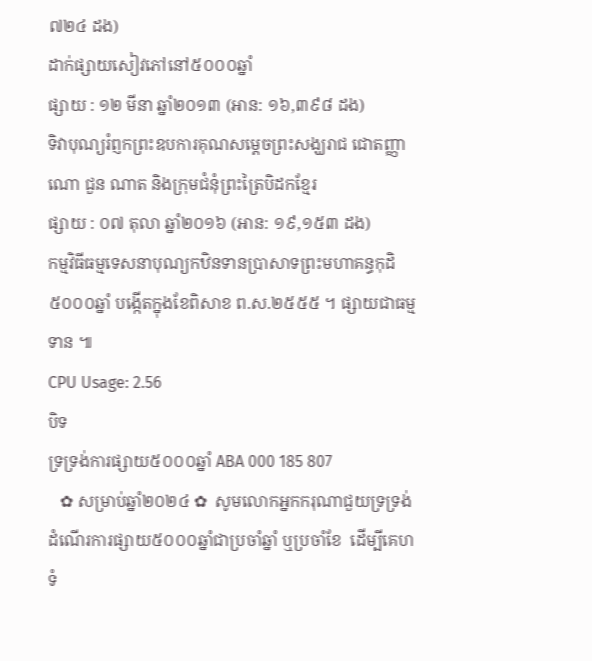៧២៤ ដង)
ដាក់ផ្សាយសៀវភៅនៅ៥០០០ឆ្នាំ
ផ្សាយ : ១២ មីនា ឆ្នាំ២០១៣ (អាន: ១៦,៣៩៨ ដង)
ទិវាបុណ្យរំព្ញកព្រះឧបការគុណសម្តេចព្រះសង្ឃរាជ ជោតញ្ញាណោ ជួន ណាត និងក្រុមជំនុំព្រះត្រៃបិដកខ្មែរ
ផ្សាយ : ០៧ តុលា ឆ្នាំ២០១៦ (អាន: ១៩,១៥៣ ដង)
កម្មវិធីធម្មទេសនាបុណ្យកឋិនទានប្រាសាទព្រះមហាគន្ធកុដិ
៥០០០ឆ្នាំ បង្កើតក្នុងខែពិសាខ ព.ស.២៥៥៥ ។ ផ្សាយជាធម្មទាន ៕
CPU Usage: 2.56
បិទ
ទ្រទ្រង់ការផ្សាយ៥០០០ឆ្នាំ ABA 000 185 807
   ✿ សម្រាប់ឆ្នាំ២០២៤ ✿  សូមលោកអ្នកករុណាជួយទ្រទ្រង់ដំណើរការផ្សាយ៥០០០ឆ្នាំជាប្រចាំឆ្នាំ ឬប្រចាំខែ  ដើម្បីគេហទំ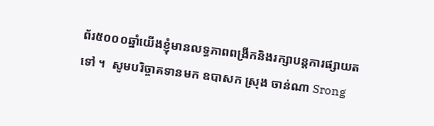ព័រ៥០០០ឆ្នាំយើងខ្ញុំមានលទ្ធភាពពង្រីកនិងរក្សាបន្តការផ្សាយតទៅ ។  សូមបរិច្ចាគទានមក ឧបាសក ស្រុង ចាន់ណា Srong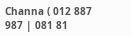Channa ( 012 887 987 | 081 81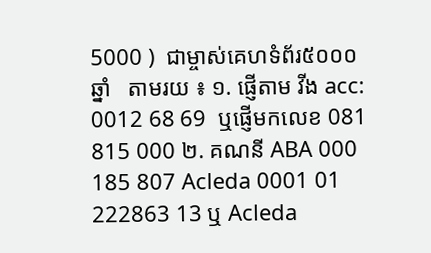5000 )  ជាម្ចាស់គេហទំព័រ៥០០០ឆ្នាំ   តាមរយ ៖ ១. ផ្ញើតាម វីង acc: 0012 68 69  ឬផ្ញើមកលេខ 081 815 000 ២. គណនី ABA 000 185 807 Acleda 0001 01 222863 13 ឬ Acleda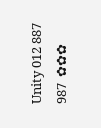Unity 012 887 987  ✿✿✿